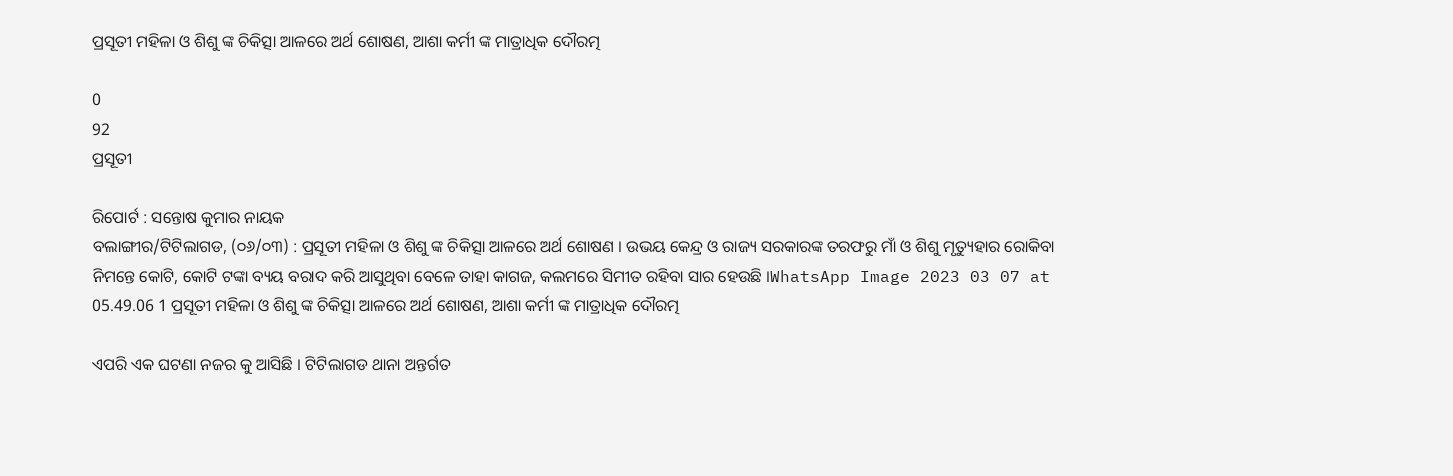ପ୍ରସୂତୀ ମହିଳା ଓ ଶିଶୁ ଙ୍କ ଚିକିତ୍ସା ଆଳରେ ଅର୍ଥ ଶୋଷଣ, ଆଶା କର୍ମୀ ଙ୍କ ମାତ୍ରାଧିକ ଦୌରତ୍ମ

0
92
ପ୍ରସୂତୀ

ରିପୋର୍ଟ : ସନ୍ତୋଷ କୁମାର ନାୟକ
ବଲାଙ୍ଗୀର/ଟିଟିଲାଗଡ, (୦୬/୦୩) : ପ୍ରସୂତୀ ମହିଳା ଓ ଶିଶୁ ଙ୍କ ଚିକିତ୍ସା ଆଳରେ ଅର୍ଥ ଶୋଷଣ । ଉଭୟ କେନ୍ଦ୍ର ଓ ରାଜ୍ୟ ସରକାରଙ୍କ ତରଫରୁ ମାଁ ଓ ଶିଶୁ ମୃତ୍ୟୁହାର ରୋକିବା ନିମନ୍ତେ କୋଟି, କୋଟି ଟଙ୍କା ବ୍ୟୟ ବରାଦ କରି ଆସୁଥିବା ବେଳେ ତାହା କାଗଜ, କଲମରେ ସିମୀତ ରହିବା ସାର ହେଉଛି ।WhatsApp Image 2023 03 07 at 05.49.06 1 ପ୍ରସୂତୀ ମହିଳା ଓ ଶିଶୁ ଙ୍କ ଚିକିତ୍ସା ଆଳରେ ଅର୍ଥ ଶୋଷଣ, ଆଶା କର୍ମୀ ଙ୍କ ମାତ୍ରାଧିକ ଦୌରତ୍ମ

ଏପରି ଏକ ଘଟଣା ନଜର କୁ ଆସିଛି । ଟିଟିଲାଗଡ ଥାନା ଅନ୍ତର୍ଗତ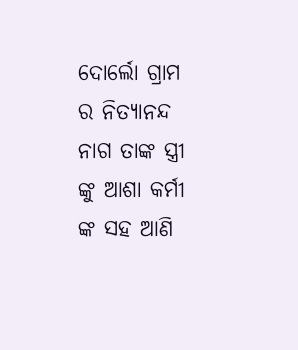ଦୋର୍ଲୋ ଗ୍ରାମ ର ନିତ୍ୟାନନ୍ଦ ନାଗ ତାଙ୍କ ସ୍ତ୍ରୀ ଙ୍କୁ ଆଶା କର୍ମୀ ଙ୍କ ସହ ଆଣି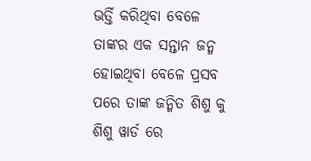ଭର୍ତ୍ତି କରିଥିବା ବେଳେ ତାଙ୍କର ଏକ ସନ୍ତାନ ଜନ୍ମ ହୋଇଥିବା ବେଳେ ପ୍ରସବ ପରେ ତାଙ୍କ ଜନ୍ମିତ ଶିଶୁ କୁ ଶିଶୁ ୱାର୍ଡ ରେ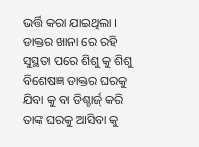ଭର୍ତ୍ତି କରା ଯାଇଥିଲା । ଡାକ୍ତର ଖାନା ରେ ରହି ସୁସ୍ଥତା ପରେ ଶିଶୁ କୁ ଶିଶୁ ବିଶେଷଜ୍ଞ ଡାକ୍ତର ଘରକୁ ଯିବା କୁ ବା ଡିଶ୍ଚାର୍ଜ୍ କରି ତାଙ୍କ ଘରକୁ ଆସିବା କୁ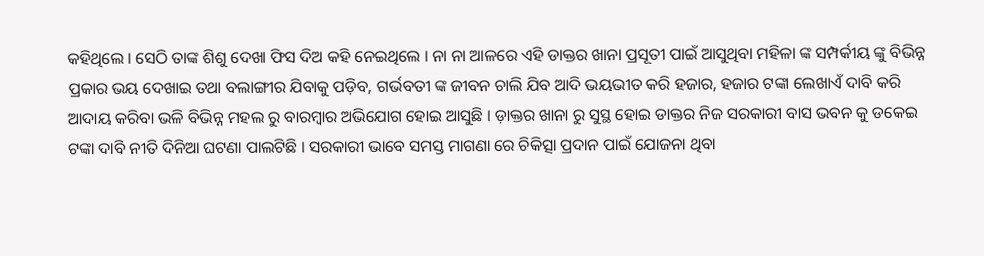କହିଥିଲେ । ସେଠି ତାଙ୍କ ଶିଶୁ ଦେଖା ଫିସ ଦିଅ କହି ନେଇଥିଲେ । ନା ନା ଆଳରେ ଏହି ଡାକ୍ତର ଖାନା ପ୍ରସୂତୀ ପାଇଁ ଆସୁଥିବା ମହିଳା ଙ୍କ ସମ୍ପର୍କୀୟ ଙ୍କୁ ବିଭିନ୍ନ ପ୍ରକାର ଭୟ ଦେଖାଇ ତଥା ବଲାଙ୍ଗୀର ଯିବାକୁ ପଡ଼ିବ, ଗର୍ଭବତୀ ଙ୍କ ଜୀବନ ଚାଲି ଯିବ ଆଦି ଭୟଭୀତ କରି ହଜାର, ହଜାର ଟଙ୍କା ଲେଖାଏଁ ଦାବି କରି ଆଦାୟ କରିବା ଭଳି ବିଭିନ୍ନ ମହଲ ରୁ ବାରମ୍ୱାର ଅଭିଯୋଗ ହୋଇ ଆସୁଛି । ଡ଼ାକ୍ତର ଖାନା ରୁ ସୁସ୍ଥ ହୋଇ ଡାକ୍ତର ନିଜ ସରକାରୀ ବାସ ଭବନ କୁ ଡକେଇ ଟଙ୍କା ଦାବି ନୀତି ଦିନିଆ ଘଟଣା ପାଲଟିଛି । ସରକାରୀ ଭାବେ ସମସ୍ତ ମାଗଣା ରେ ଚିକିତ୍ସା ପ୍ରଦାନ ପାଇଁ ଯୋଜନା ଥିବା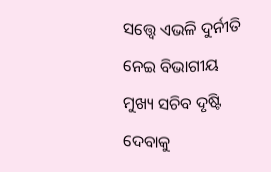ସତ୍ତ୍ୱେ ଏଭଳି ଦୁର୍ନୀତି ନେଇ ବିଭାଗୀୟ ମୁଖ୍ୟ ସଚିବ ଦୃଷ୍ଟି ଦେବାକୁ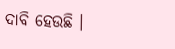ଦାବି ହେଉଛି ।